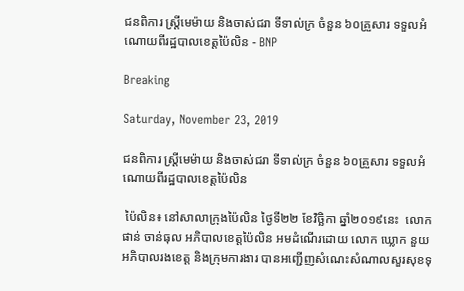ជនពិការ ស្ត្រីមេម៉ាយ និងចាស់ជរា ទីទាល់ក្រ ចំនួន ៦០គ្រួសារ ទទួលអំណោយពីរដ្ឋបាលខេត្តប៉ៃលិន - BNP

Breaking

Saturday, November 23, 2019

ជនពិការ ស្ត្រីមេម៉ាយ និងចាស់ជរា ទីទាល់ក្រ ចំនួន ៦០គ្រួសារ ទទួលអំណោយពីរដ្ឋបាលខេត្តប៉ៃលិន

 ប៉ៃលិន៖ នៅសាលាក្រុងប៉ៃលិន ថ្ងៃទី២២ ខែវិច្ឆិកា ឆ្នាំ២០១៩នេះ  លោក ផាន់ ចាន់ធុល អភិបាលខេត្តប៉ៃលិន អមដំណើរដោយ លោក ឃ្លោក នួយ អភិបាលរងខេត្ត និងក្រុមការងារ បានអញ្ជើញសំណេះសំណាលសួរសុខទុ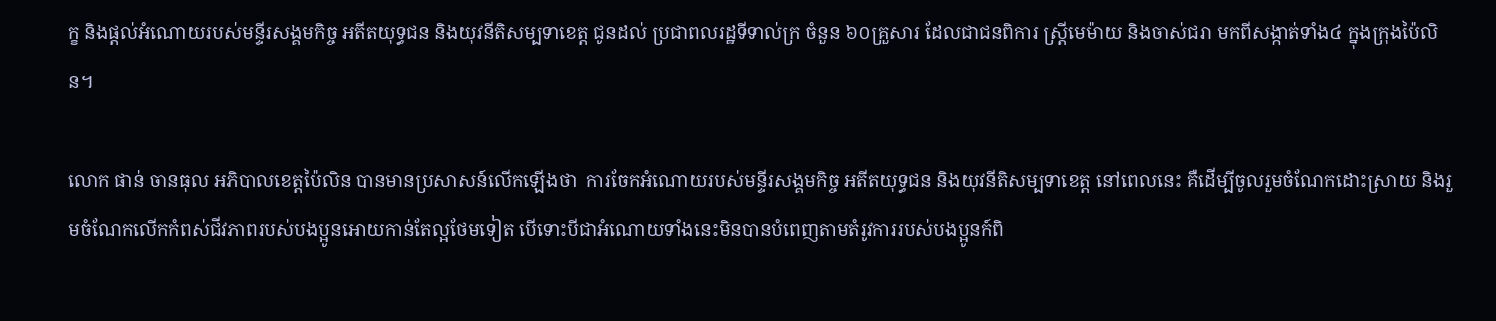ក្ខ និងផ្តល់អំណោយរបស់មន្ទីរសង្គមកិច្ច អតីតយុទ្ធជន និងយុវនីតិសម្បទាខេត្ត ជូនដល់ ប្រជាពលរដ្ឋទីទាល់ក្រ ចំនួន ៦០គ្រួសារ ដែលជាជនពិការ ស្ត្រីមេម៉ាយ និងចាស់ជរា មកពីសង្កាត់ទាំង៤ ក្នុងក្រុងប៉ៃលិន។

លោក ផាន់ ចានធុល អភិបាលខេត្តប៉ៃលិន បានមានប្រសាសន៍លើកឡើងថា  ការចែកអំណោយរបស់មន្ទីរសង្គមកិច្ច អតីតយុទ្ធជន និងយុវនីតិសម្បទាខេត្ត នៅពេលនេះ គឺដើម្បីចូលរួមចំណែកដោះស្រាយ និងរួមចំណែកលើកកំពស់ជីវភាពរបស់បងប្អូនអោយកាន់តែល្អថែមទៀត បើទោះបីជាអំណោយទាំងនេះមិនបានបំពេញតាមតំរូវការរបស់បងប្អូនក៍ពិ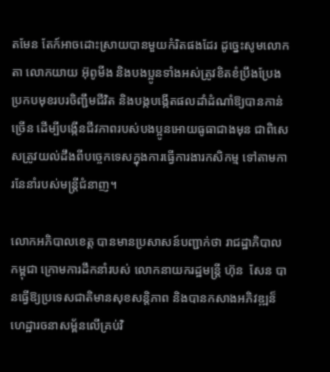តមែន តែក៍អាចដោះស្រាយបានមួយកំរិតផងដែរ ដូច្នេះសូមលោកតា លោកយាយ អ៊ុពូមីង និងបងប្អូនទាំងអស់ត្រូវខិតខំប្រឹងប្រែងប្រកបមុខរបរចិញ្ជឹមជីវិត និងបង្កបង្កើតផលដាំដំណាំឱ្យបានកាន់ច្រើន ដើម្បីបង្កើនជីវភាពរបស់បងប្អូនអោយធូធាជាងមុន ជាពិសេសត្រូវយល់ដឹងពីបច្ចេកទេសក្នុងការធ្វើការងារកសិកម្ម ទៅតាមការនែនាំរបស់មន្ត្រីជំនាញ។

លោកអភិបាលខេត្ត បានមានប្រសាសន៍បញ្ជាក់ថា រាជដ្ឋាភិបាលកម្ពុជា ក្រោមការដឹកនាំរបស់ លោកនាយករដ្ឋមន្រ្ដី ហ៊ុន  សែន បានធ្វើឱ្យប្រទេសជាតិមានសុខសន្តិភាព និងបានកសាងអភិវឌ្ឍន៏ហេដ្ឋារចនាសម្ព័នលើគ្រប់វិ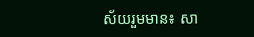ស័យរួមមាន៖ សា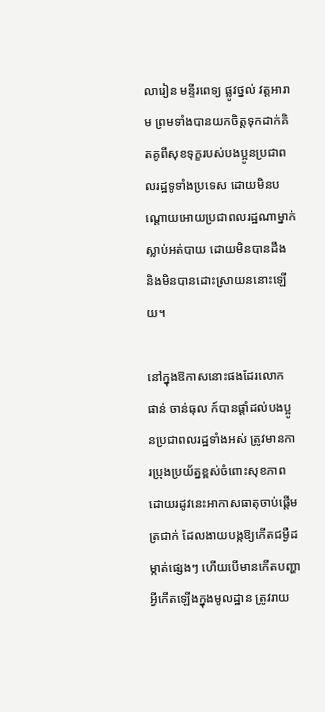លារៀន មន្ទីរពេទ្យ ផ្លូវថ្នល់ វត្តអារាម ព្រមទាំងបានយកចិត្តទុកដាក់គិតគូពីសុខទុក្ខរបស់បងប្អូនប្រជាពលរដ្ឋទូទាំងប្រទេស ដោយមិនបណ្តោយអោយប្រជាពលរដ្ឋណាម្នាក់ស្លាប់អត់បាយ ដោយមិនបានដឹង និងមិនបានដោះស្រាយននោះឡើយ។

នៅក្នុងឱកាសនោះផងដែរលោក ផាន់ ចាន់ធុល ក៍បានផ្តាំដល់បងប្អូនប្រជាពលរដ្ឋទាំងអស់ ត្រូវមានការប្រុងប្រយ័ត្នខ្ពស់ចំពោះសុខភាព ដោយរដូវនេះអាកាសធាតុចាប់ផ្តើមត្រជាក់ ដែលងាយបង្កឱ្យកើតជម្ងឺដម្កាត់ផ្សេងៗ ហើយបើមានកើតបញ្ហាអ្វីកើតឡើងក្នុងមូលដ្ឋាន ត្រូវរាយ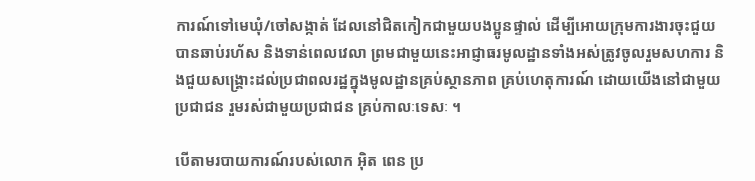ការណ៍ទៅមេឃុំ/ចៅសង្កាត់ ដែលនៅជិតកៀកជាមួយបងប្អូនផ្ទាល់ ដើម្បីអោយក្រុមការងារចុះជួយបានឆាប់រហ័ស និងទាន់ពេលវេលា ព្រមជាមួយនេះអាជ្ញាធរមូលដ្ឋានទាំងអស់ត្រូវចូលរួមសហការ និងជួយសង្រ្គោះដល់ប្រជាពលរដ្ឋក្នុងមូលដ្ឋានគ្រប់ស្ថានភាព គ្រប់ហេតុការណ៍ ដោយយើងនៅជាមួយប្រជាជន រួមរស់ជាមួយប្រជាជន គ្រប់កាលៈទេសៈ ។

បើតាមរបាយការណ៍របស់លោក អ៊ិត ពេន ប្រ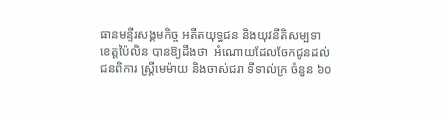ធានមន្ទីរសង្គមកិច្ច អតីតយុទ្ធជន និងយុវនីតិសម្បទាខេត្តប៉ៃលិន បានឱ្យដឹងថា  អំណោយដែលចែកជូនដល់ ជនពិការ ស្ត្រីមេម៉ាយ និងចាស់ជរា ទីទាល់ក្រ ចំនួន ៦០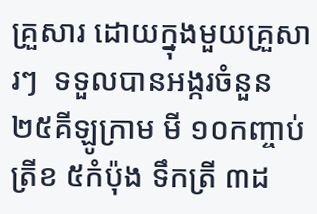គ្រួសារ ដោយក្នុងមួយគ្រួសារៗ  ទទួលបានអង្ករចំនួន ២៥គីឡូក្រាម មី ១០កញ្ចាប់ ត្រីខ ៥កំប៉ុង ទឹកត្រី ៣ដ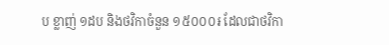ប ខ្លាញ់ ១ដប និងថវិកាចំនួន ១៥០០០៛ ដែលជាថវិកា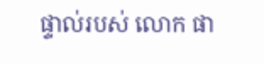ផ្ទាល់របស់ លោក ផា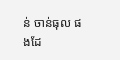ន់ ចាន់ធុល ផងដែ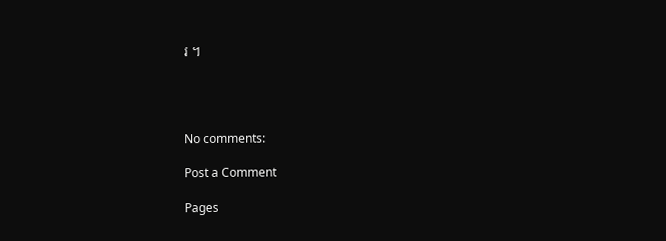រ ។




No comments:

Post a Comment

Pages